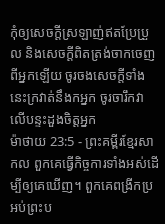កុំឲ្យសេចក្ដីស្រឡាញ់ឥតប្រែប្រួល និងសេចក្ដីពិតត្រង់ចាកចេញពីអ្នកឡើយ ចូរចងសេចក្ដីទាំងនេះក្រវាត់នឹងកអ្នក ចូរចារឹកវាលើបន្ទះដួងចិត្តអ្នក
ម៉ាថាយ 23:5 - ព្រះគម្ពីរខ្មែរសាកល ពួកគេធ្វើកិច្ចការទាំងអស់ដើម្បីឲ្យគេឃើញ។ ពួកគេពង្រីកប្រអប់ព្រះប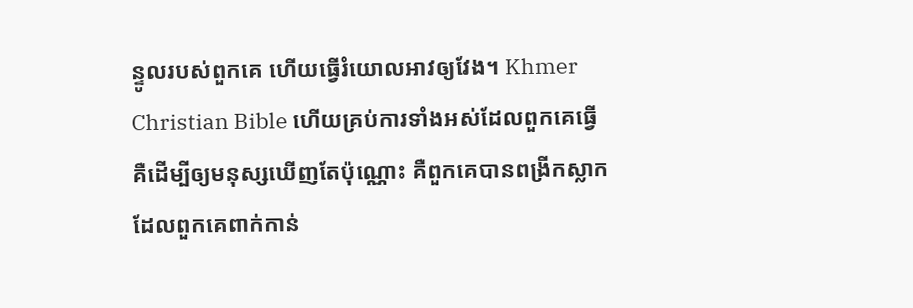ន្ទូលរបស់ពួកគេ ហើយធ្វើរំយោលអាវឲ្យវែង។ Khmer Christian Bible ហើយគ្រប់ការទាំងអស់ដែលពួកគេធ្វើ គឺដើម្បីឲ្យមនុស្សឃើញតែប៉ុណ្ណោះ គឺពួកគេបានពង្រីកស្លាកដែលពួកគេពាក់កាន់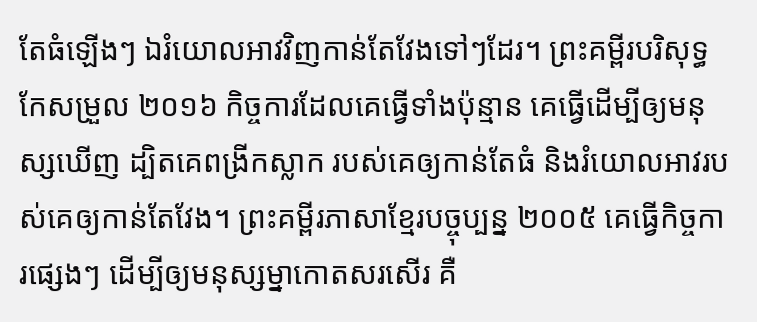តែធំឡើងៗ ឯរំយោលអាវវិញកាន់តែវែងទៅៗដែរ។ ព្រះគម្ពីរបរិសុទ្ធកែសម្រួល ២០១៦ កិច្ចការដែលគេធ្វើទាំងប៉ុន្មាន គេធ្វើដើម្បីឲ្យមនុស្សឃើញ ដ្បិតគេពង្រីកស្លាក របស់គេឲ្យកាន់តែធំ និងរំយោលអាវរបស់គេឲ្យកាន់តែវែង។ ព្រះគម្ពីរភាសាខ្មែរបច្ចុប្បន្ន ២០០៥ គេធ្វើកិច្ចការផ្សេងៗ ដើម្បីឲ្យមនុស្សម្នាកោតសរសើរ គឺ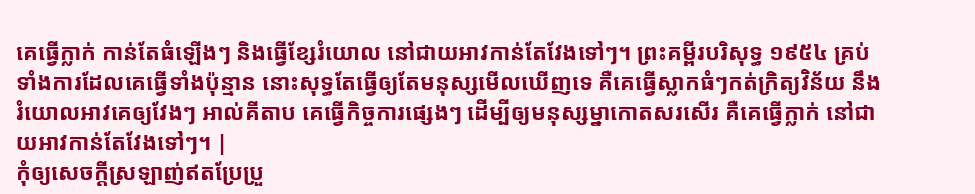គេធ្វើក្លាក់ កាន់តែធំឡើងៗ និងធ្វើខ្សែរំយោល នៅជាយអាវកាន់តែវែងទៅៗ។ ព្រះគម្ពីរបរិសុទ្ធ ១៩៥៤ គ្រប់ទាំងការដែលគេធ្វើទាំងប៉ុន្មាន នោះសុទ្ធតែធ្វើឲ្យតែមនុស្សមើលឃើញទេ គឺគេធ្វើស្លាកធំៗកត់ក្រិត្យវិន័យ នឹងរំយោលអាវគេឲ្យវែងៗ អាល់គីតាប គេធ្វើកិច្ចការផ្សេងៗ ដើម្បីឲ្យមនុស្សម្នាកោតសរសើរ គឺគេធ្វើក្លាក់ នៅជាយអាវកាន់តែវែងទៅៗ។ |
កុំឲ្យសេចក្ដីស្រឡាញ់ឥតប្រែប្រួ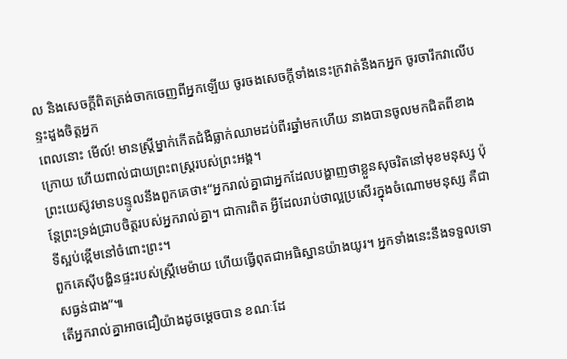ល និងសេចក្ដីពិតត្រង់ចាកចេញពីអ្នកឡើយ ចូរចងសេចក្ដីទាំងនេះក្រវាត់នឹងកអ្នក ចូរចារឹកវាលើបន្ទះដួងចិត្តអ្នក
ពេលនោះ មើល៍! មានស្ត្រីម្នាក់កើតជំងឺធ្លាក់ឈាមដប់ពីរឆ្នាំមកហើយ នាងបានចូលមកជិតពីខាងក្រោយ ហើយពាល់ជាយព្រះពស្ត្ររបស់ព្រះអង្គ។
ព្រះយេស៊ូវមានបន្ទូលនឹងពួកគេថា៖“អ្នករាល់គ្នាជាអ្នកដែលបង្ហាញថាខ្លួនសុចរិតនៅមុខមនុស្ស ប៉ុន្តែព្រះទ្រង់ជ្រាបចិត្តរបស់អ្នករាល់គ្នា។ ជាការពិត អ្វីដែលរាប់ថាល្អប្រសើរក្នុងចំណោមមនុស្ស គឺជាទីស្អប់ខ្ពើមនៅចំពោះព្រះ។
ពួកគេស៊ីបង្ហិនផ្ទះរបស់ស្ត្រីមេម៉ាយ ហើយធ្វើពុតជាអធិស្ឋានយ៉ាងយូរ។ អ្នកទាំងនេះនឹងទទួលទោសធ្ងន់ជាង”៕
តើអ្នករាល់គ្នាអាចជឿយ៉ាងដូចម្ដេចបាន ខណៈដែ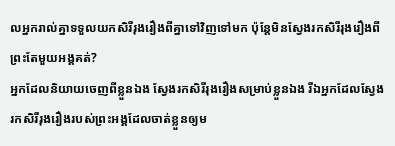លអ្នករាល់គ្នាទទួលយកសិរីរុងរឿងពីគ្នាទៅវិញទៅមក ប៉ុន្តែមិនស្វែងរកសិរីរុងរឿងពីព្រះតែមួយអង្គគត់?
អ្នកដែលនិយាយចេញពីខ្លួនឯង ស្វែងរកសិរីរុងរឿងសម្រាប់ខ្លួនឯង រីឯអ្នកដែលស្វែងរកសិរីរុងរឿងរបស់ព្រះអង្គដែលចាត់ខ្លួនឲ្យម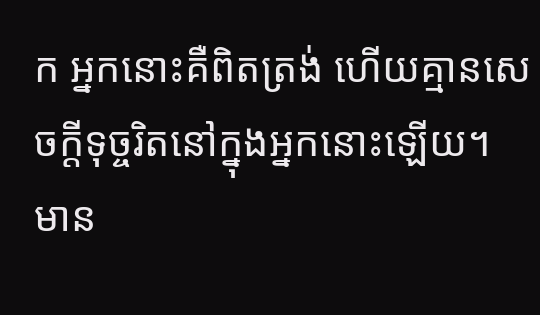ក អ្នកនោះគឺពិតត្រង់ ហើយគ្មានសេចក្ដីទុច្ចរិតនៅក្នុងអ្នកនោះឡើយ។
មាន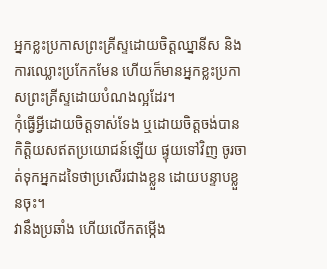អ្នកខ្លះប្រកាសព្រះគ្រីស្ទដោយចិត្តឈ្នានីស និងការឈ្លោះប្រកែកមែន ហើយក៏មានអ្នកខ្លះប្រកាសព្រះគ្រីស្ទដោយបំណងល្អដែរ។
កុំធ្វើអ្វីដោយចិត្តទាស់ទែង ឬដោយចិត្តចង់បានកិត្តិយសឥតប្រយោជន៍ឡើយ ផ្ទុយទៅវិញ ចូរចាត់ទុកអ្នកដទៃថាប្រសើរជាងខ្លួន ដោយបន្ទាបខ្លួនចុះ។
វានឹងប្រឆាំង ហើយលើកតម្កើង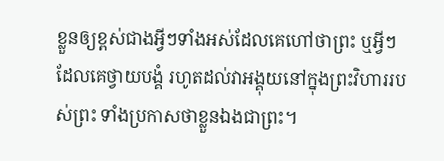ខ្លួនឲ្យខ្ពស់ជាងអ្វីៗទាំងអស់ដែលគេហៅថាព្រះ ឬអ្វីៗដែលគេថ្វាយបង្គំ រហូតដល់វាអង្គុយនៅក្នុងព្រះវិហាររបស់ព្រះ ទាំងប្រកាសថាខ្លួនឯងជាព្រះ។